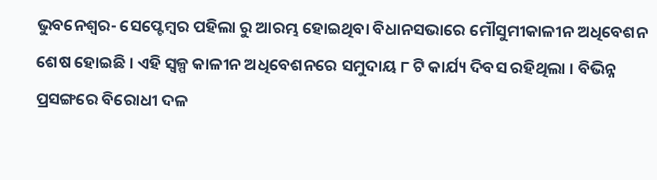ଭୁବନେଶ୍ୱର- ସେପ୍ଟେମ୍ବର ପହିଲା ରୁ ଆରମ୍ଭ ହୋଇଥିବା ବିଧାନସଭାରେ ମୌସୁମୀକାଳୀନ ଅଧିବେଶନ ଶେଷ ହୋଇଛି । ଏହି ସ୍ୱଳ୍ପ କାଳୀନ ଅଧିବେଶନରେ ସମୁଦାୟ ୮ ଟି କାର୍ଯ୍ୟ ଦିବସ ରହିଥିଲା । ବିଭିନ୍ନ ପ୍ରସଙ୍ଗରେ ବିରୋଧୀ ଦଳ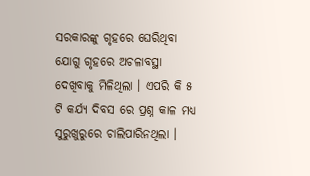ସରକାରଙ୍କୁ ଗୃହରେ ଘେରିଥିବା ଯୋଗୁ ଗୃହରେ ଅଚଳାବସ୍ଥା ଦେଖିବାକୁ ମିଳିଥିଲା । ଏପରି କି ୫ ଟି କର୍ଯ୍ୟ ଦିବସ ରେ ପ୍ରଶ୍ନ କାଳ ମଧ୍ୟ ସୁରୁଖୁରୁରେ ଚାଲିପାରିନଥିଲା ।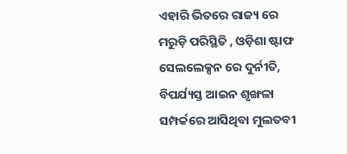ଏହାରି ଭିତରେ ରାଜ୍ୟ ରେ ମରୁଡ଼ି ପରିସ୍ଥିତି , ଓଡ଼ିଶା ଷ୍ଟାଫ ସେଲଲେକ୍ସନ ରେ ଦୁର୍ନୀତି, ବିପର୍ଯ୍ୟସ୍ତ ଆଇନ ଶୃଙ୍ଖଳା ସମ୍ପର୍କରେ ଆସିଥିବା ମୁଲତବୀ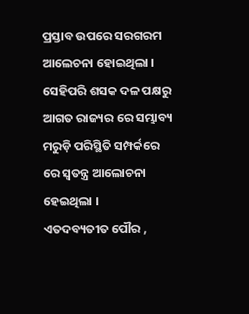ପ୍ରସ୍ତାବ ଉପରେ ସରଗରମ ଆଲେଚନା ହୋଇଥିଲା । ସେହିପରି ଶସକ ଦଳ ପକ୍ଷରୁ ଆଗତ ରାଜ୍ୟର ରେ ସମ୍ଭାବ୍ୟ ମରୁଡ଼ି ପରିସ୍ଥିତି ସମ୍ପର୍କରେ ରେ ସ୍ୱତନ୍ତ୍ର ଆଲୋଚନା ହେଇଥିଲା ।
ଏତଦବ୍ୟତୀତ ପୌର ,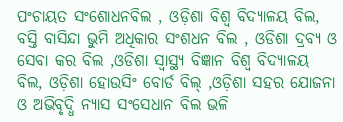ପଂଚାୟତ ସଂଶୋଧନବିଲ , ଓଡ଼ିଶା ବିଶ୍ୱ ବିଦ୍ୟାଳୟ ବିଲ, ବସ୍ତି ବାସିନ୍ଦା ଭୁମି ଅଧିକାର ସଂଶଧନ ବିଲ , ଓଡିଶା ଦ୍ରବ୍ୟ ଓ ସେବା କର ବିଲ ,ଓଡିଶା ସ୍ୱାସ୍ଥ୍ୟ ବିଜ୍ଞାନ ବିଶ୍ୱ ବିଦ୍ୟାଳୟ ବିଲ, ଓଡ଼ିଶା ହୋଉସିଂ ବୋର୍ଡ ବିଲ୍ ,ଓଡ଼ିଶା ସହର ଯୋଜନା ଓ ଅଭିବୃଦ୍ଧି ନ୍ୟାସ ସଂସେଧାନ ବିଲ ଭଳି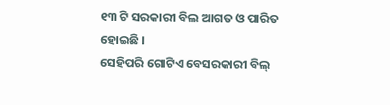୧୩ ଟି ସରକାରୀ ବିଲ ଆଗତ ଓ ପାରିତ ହୋଇଛି ।
ସେହିପରି ଗୋଟିଏ ବେସରକାରୀ ବିଲ୍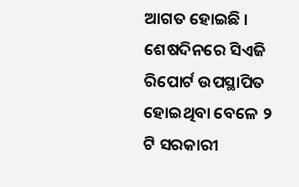ଆଗତ ହୋଇଛି । ଶେଷଦିନରେ ସିଏଜି ରିପୋର୍ଟ ଉପସ୍ଥାପିତ ହୋଇଥିବା ବେଳେ ୨ ଟି ସରକାରୀ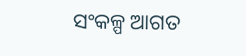ସଂକଳ୍ପ ଆଗତ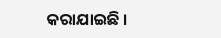କରାଯାଇଛି ।